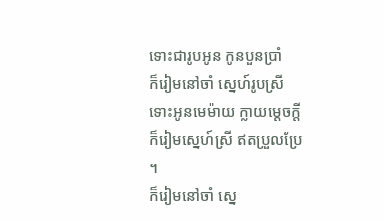ទោះជារូបអូន កូនបួនប្រាំ
ក៏រៀមនៅចាំ ស្នេហ៍រូបស្រី
ទោះអូនមេម៉ាយ ក្លាយម្តេចក្តី
ក៏រៀមស្នេហ៍ស្រី ឥតប្រួលប្រែ ។
ក៏រៀមនៅចាំ ស្នេ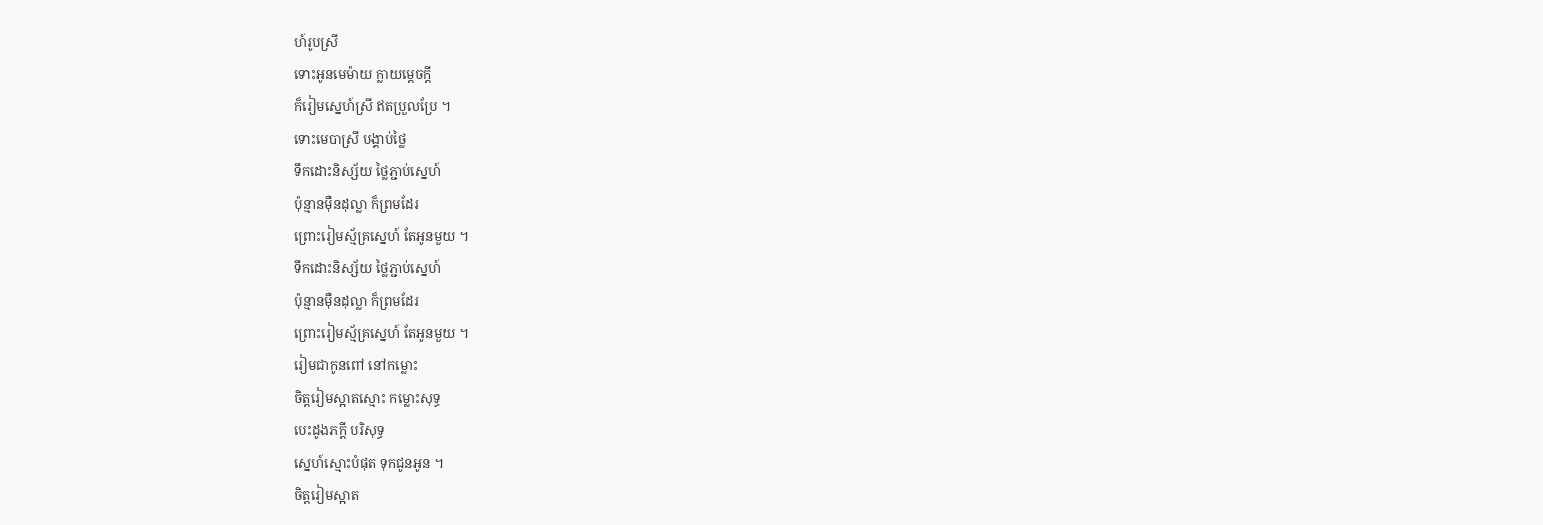ហ៍រូបស្រី
ទោះអូនមេម៉ាយ ក្លាយម្តេចក្តី
ក៏រៀមស្នេហ៍ស្រី ឥតប្រួលប្រែ ។
ទោះមេបាស្រី បង្គាប់ថ្លៃ
ទឹកដោះនិស្ស័យ ថ្លៃភ្ជាប់ស្នេហ៍
ប៉ុន្មានម៉ឺនដុល្លា ក៏ព្រមដែរ
ព្រោះរៀមស្ម័គ្រស្នេហ៍ តែអូនមួយ ។
ទឹកដោះនិស្ស័យ ថ្លៃភ្ជាប់ស្នេហ៍
ប៉ុន្មានម៉ឺនដុល្លា ក៏ព្រមដែរ
ព្រោះរៀមស្ម័គ្រស្នេហ៍ តែអូនមួយ ។
រៀមជាកូនពៅ នៅកម្លោះ
ចិត្តរៀមស្អាតស្មោះ កម្លោះសុទ្ធ
បេះដូងភក្តី បរិសុទ្ធ
ស្នេហ៍ស្មោះបំផុត ទុកជូនអូន ។
ចិត្តរៀមស្អាត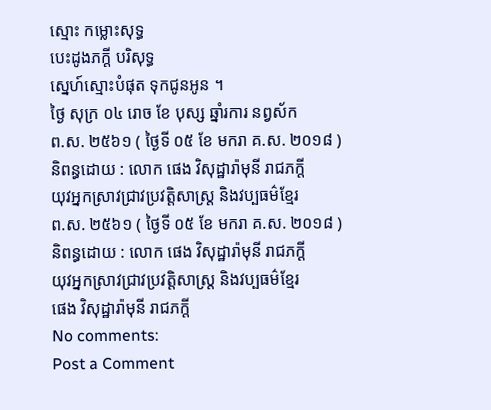ស្មោះ កម្លោះសុទ្ធ
បេះដូងភក្តី បរិសុទ្ធ
ស្នេហ៍ស្មោះបំផុត ទុកជូនអូន ។
ថ្ងៃ សុក្រ ០៤ រោច ខែ បុស្ស ឆ្នាំរការ នព្វស័ក
ព.ស. ២៥៦១ ( ថ្ងៃទី ០៥ ខែ មករា គ.ស. ២០១៨ )
និពន្ធដោយ : លោក ផេង វិសុដ្ឋារ៉ាមុនី រាជភក្តី
យុវអ្នកស្រាវជ្រាវប្រវត្តិសាស្រ្ត និងវប្បធម៌ខ្មែរ
ព.ស. ២៥៦១ ( ថ្ងៃទី ០៥ ខែ មករា គ.ស. ២០១៨ )
និពន្ធដោយ : លោក ផេង វិសុដ្ឋារ៉ាមុនី រាជភក្តី
យុវអ្នកស្រាវជ្រាវប្រវត្តិសាស្រ្ត និងវប្បធម៌ខ្មែរ
ផេង វិសុដ្ឋារ៉ាមុនី រាជភក្តី
No comments:
Post a Comment